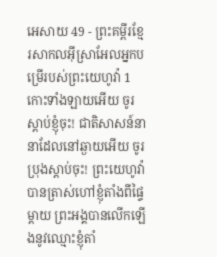អេសាយ 49 - ព្រះគម្ពីរខ្មែរសាកលអ៊ីស្រាអែលអ្នកបម្រើរបស់ព្រះយេហូវ៉ា 1 កោះទាំងឡាយអើយ ចូរស្ដាប់ខ្ញុំចុះ! ជាតិសាសន៍នានាដែលនៅឆ្ងាយអើយ ចូរប្រុងស្ដាប់ចុះ! ព្រះយេហូវ៉ាបានត្រាស់ហៅខ្ញុំតាំងពីផ្ទៃម្ដាយ ព្រះអង្គបានលើកឡើងនូវឈ្មោះខ្ញុំតាំ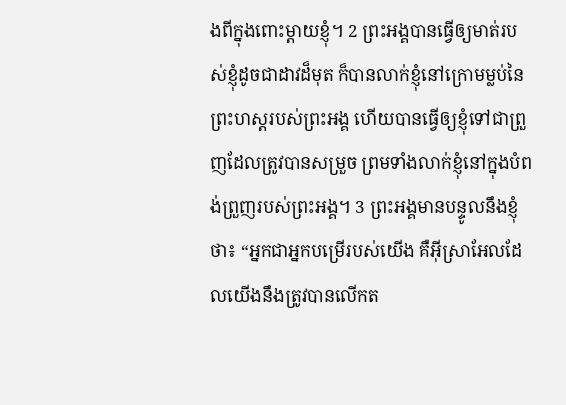ងពីក្នុងពោះម្ដាយខ្ញុំ។ 2 ព្រះអង្គបានធ្វើឲ្យមាត់របស់ខ្ញុំដូចជាដាវដ៏មុត ក៏បានលាក់ខ្ញុំនៅក្រោមម្លប់នៃព្រះហស្តរបស់ព្រះអង្គ ហើយបានធ្វើឲ្យខ្ញុំទៅជាព្រួញដែលត្រូវបានសម្រួច ព្រមទាំងលាក់ខ្ញុំនៅក្នុងបំពង់ព្រួញរបស់ព្រះអង្គ។ 3 ព្រះអង្គមានបន្ទូលនឹងខ្ញុំថា៖ “អ្នកជាអ្នកបម្រើរបស់យើង គឺអ៊ីស្រាអែលដែលយើងនឹងត្រូវបានលើកត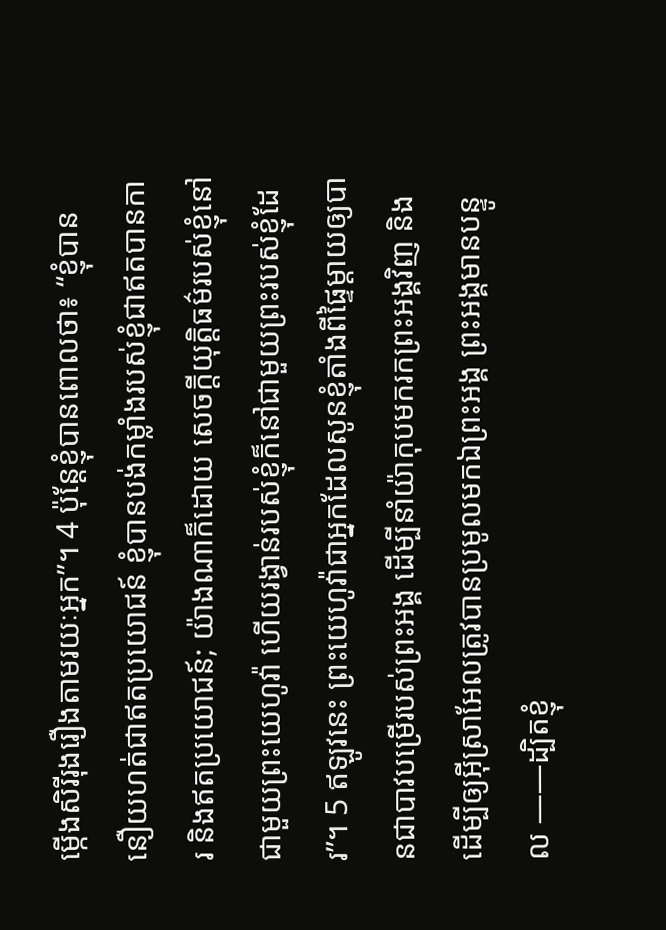ម្កើងសិរីរុងរឿងតាមរយៈអ្នក”។ 4 ប៉ុន្តែខ្ញុំបានពោលថា៖ “ខ្ញុំបាននឿយហត់ជាឥតប្រយោជន៍ ខ្ញុំបានបង់កម្លាំងរបស់ខ្ញុំជាឥតបានការ និងឥតប្រយោជន៍; យ៉ាងណាក៏ដោយ សេចក្ដីយុត្តិធម៌របស់ខ្ញុំនៅជាមួយព្រះយេហូវ៉ា ហើយរង្វាន់របស់ខ្ញុំក៏នៅជាមួយព្រះរបស់ខ្ញុំដែរ”។ 5 ឥឡូវនេះ ព្រះយេហូវ៉ាជាអ្នកដែលសូនខ្ញុំតាំងពីផ្ទៃម្ដាយឲ្យបានជាបាវបម្រើរបស់ព្រះអង្គ ដើម្បីនាំយ៉ាកុបមករកព្រះអង្គវិញ និងដើម្បីឲ្យអ៊ីស្រាអែលត្រូវបានប្រមូលមកឯព្រះអង្គ ព្រះអង្គមានបន្ទូល ——ដ្បិតខ្ញុំ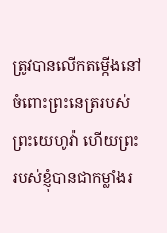ត្រូវបានលើកតម្កើងនៅចំពោះព្រះនេត្ររបស់ព្រះយេហូវ៉ា ហើយព្រះរបស់ខ្ញុំបានជាកម្លាំងរ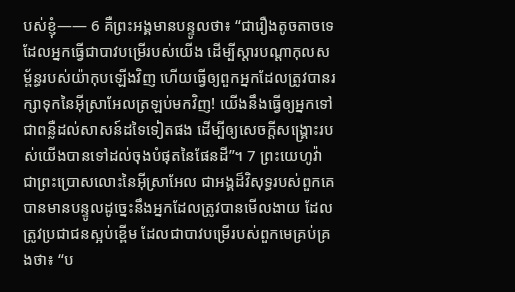បស់ខ្ញុំ—— 6 គឺព្រះអង្គមានបន្ទូលថា៖ “ជារឿងតូចតាចទេ ដែលអ្នកធ្វើជាបាវបម្រើរបស់យើង ដើម្បីស្ដារបណ្ដាកុលសម្ព័ន្ធរបស់យ៉ាកុបឡើងវិញ ហើយធ្វើឲ្យពួកអ្នកដែលត្រូវបានរក្សាទុកនៃអ៊ីស្រាអែលត្រឡប់មកវិញ! យើងនឹងធ្វើឲ្យអ្នកទៅជាពន្លឺដល់សាសន៍ដទៃទៀតផង ដើម្បីឲ្យសេចក្ដីសង្គ្រោះរបស់យើងបានទៅដល់ចុងបំផុតនៃផែនដី”។ 7 ព្រះយេហូវ៉ា ជាព្រះប្រោសលោះនៃអ៊ីស្រាអែល ជាអង្គដ៏វិសុទ្ធរបស់ពួកគេ បានមានបន្ទូលដូច្នេះនឹងអ្នកដែលត្រូវបានមើលងាយ ដែលត្រូវប្រជាជនស្អប់ខ្ពើម ដែលជាបាវបម្រើរបស់ពួកមេគ្រប់គ្រងថា៖ “ប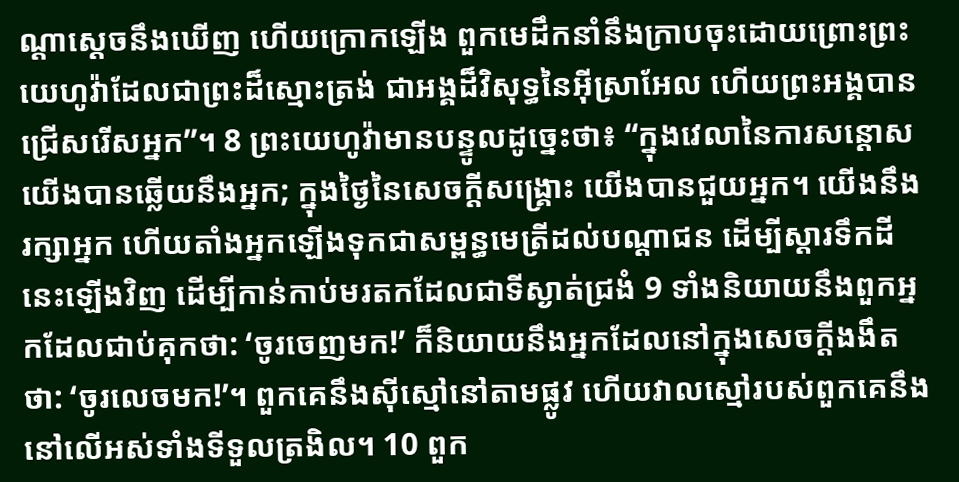ណ្ដាស្ដេចនឹងឃើញ ហើយក្រោកឡើង ពួកមេដឹកនាំនឹងក្រាបចុះដោយព្រោះព្រះយេហូវ៉ាដែលជាព្រះដ៏ស្មោះត្រង់ ជាអង្គដ៏វិសុទ្ធនៃអ៊ីស្រាអែល ហើយព្រះអង្គបានជ្រើសរើសអ្នក”។ 8 ព្រះយេហូវ៉ាមានបន្ទូលដូច្នេះថា៖ “ក្នុងវេលានៃការសន្ដោស យើងបានឆ្លើយនឹងអ្នក; ក្នុងថ្ងៃនៃសេចក្ដីសង្គ្រោះ យើងបានជួយអ្នក។ យើងនឹងរក្សាអ្នក ហើយតាំងអ្នកឡើងទុកជាសម្ពន្ធមេត្រីដល់បណ្ដាជន ដើម្បីស្ដារទឹកដីនេះឡើងវិញ ដើម្បីកាន់កាប់មរតកដែលជាទីស្ងាត់ជ្រងំ 9 ទាំងនិយាយនឹងពួកអ្នកដែលជាប់គុកថា: ‘ចូរចេញមក!’ ក៏និយាយនឹងអ្នកដែលនៅក្នុងសេចក្ដីងងឹតថា: ‘ចូរលេចមក!’។ ពួកគេនឹងស៊ីស្មៅនៅតាមផ្លូវ ហើយវាលស្មៅរបស់ពួកគេនឹងនៅលើអស់ទាំងទីទួលត្រងិល។ 10 ពួក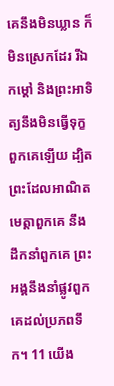គេនឹងមិនឃ្លាន ក៏មិនស្រេកដែរ រីឯកម្ដៅ និងព្រះអាទិត្យនឹងមិនធ្វើទុក្ខពួកគេឡើយ ដ្បិតព្រះដែលអាណិតមេត្តាពួកគេ នឹងដឹកនាំពួកគេ ព្រះអង្គនឹងនាំផ្លូវពួកគេដល់ប្រភពទឹក។ 11 យើង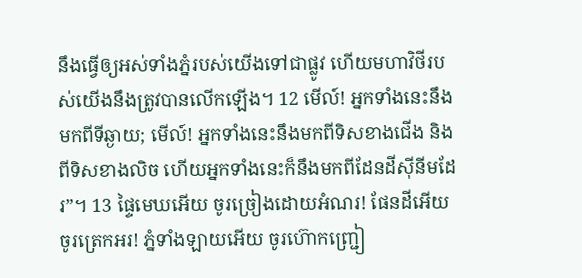នឹងធ្វើឲ្យអស់ទាំងភ្នំរបស់យើងទៅជាផ្លូវ ហើយមហាវិថីរបស់យើងនឹងត្រូវបានលើកឡើង។ 12 មើល៍! អ្នកទាំងនេះនឹងមកពីទីឆ្ងាយ; មើល៍! អ្នកទាំងនេះនឹងមកពីទិសខាងជើង និងពីទិសខាងលិច ហើយអ្នកទាំងនេះក៏នឹងមកពីដែនដីស៊ីនីមដែរ”។ 13 ផ្ទៃមេឃអើយ ចូរច្រៀងដោយអំណរ! ផែនដីអើយ ចូរត្រេកអរ! ភ្នំទាំងឡាយអើយ ចូរហ៊ោកញ្ជ្រៀ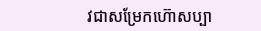វជាសម្រែកហ៊ោសប្បា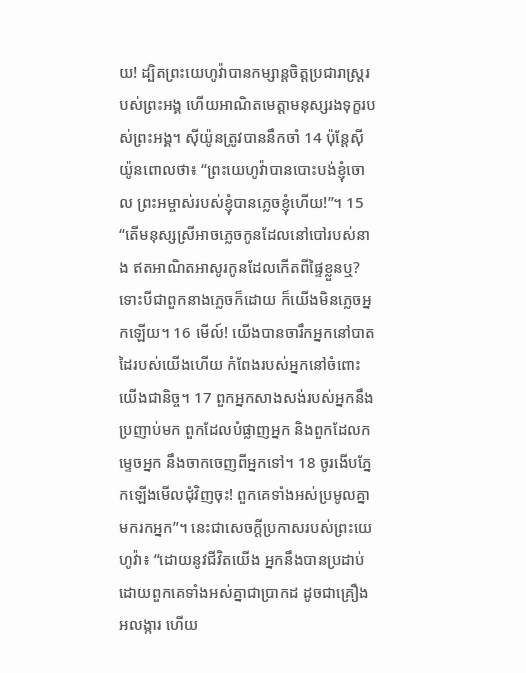យ! ដ្បិតព្រះយេហូវ៉ាបានកម្សាន្តចិត្តប្រជារាស្ត្ររបស់ព្រះអង្គ ហើយអាណិតមេត្តាមនុស្សរងទុក្ខរបស់ព្រះអង្គ។ ស៊ីយ៉ូនត្រូវបាននឹកចាំ 14 ប៉ុន្តែស៊ីយ៉ូនពោលថា៖ “ព្រះយេហូវ៉ាបានបោះបង់ខ្ញុំចោល ព្រះអម្ចាស់របស់ខ្ញុំបានភ្លេចខ្ញុំហើយ!”។ 15 “តើមនុស្សស្រីអាចភ្លេចកូនដែលនៅបៅរបស់នាង ឥតអាណិតអាសូរកូនដែលកើតពីផ្ទៃខ្លួនឬ? ទោះបីជាពួកនាងភ្លេចក៏ដោយ ក៏យើងមិនភ្លេចអ្នកឡើយ។ 16 មើល៍! យើងបានចារឹកអ្នកនៅបាតដៃរបស់យើងហើយ កំពែងរបស់អ្នកនៅចំពោះយើងជានិច្ច។ 17 ពួកអ្នកសាងសង់របស់អ្នកនឹងប្រញាប់មក ពួកដែលបំផ្លាញអ្នក និងពួកដែលកម្ទេចអ្នក នឹងចាកចេញពីអ្នកទៅ។ 18 ចូរងើបភ្នែកឡើងមើលជុំវិញចុះ! ពួកគេទាំងអស់ប្រមូលគ្នាមករកអ្នក”។ នេះជាសេចក្ដីប្រកាសរបស់ព្រះយេហូវ៉ា៖ “ដោយនូវជីវិតយើង អ្នកនឹងបានប្រដាប់ដោយពួកគេទាំងអស់គ្នាជាប្រាកដ ដូចជាគ្រឿងអលង្ការ ហើយ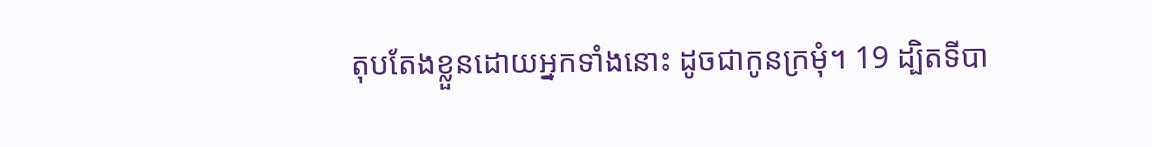តុបតែងខ្លួនដោយអ្នកទាំងនោះ ដូចជាកូនក្រមុំ។ 19 ដ្បិតទីបា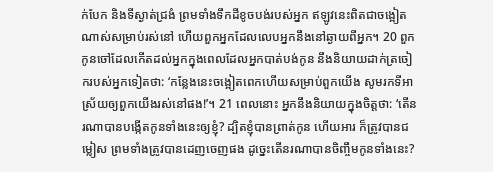ក់បែក និងទីស្ងាត់ជ្រងំ ព្រមទាំងទឹកដីខូចបង់របស់អ្នក ឥឡូវនេះពិតជាចង្អៀតណាស់សម្រាប់រស់នៅ ហើយពួកអ្នកដែលលេបអ្នកនឹងនៅឆ្ងាយពីអ្នក។ 20 ពួកកូនចៅដែលកើតដល់អ្នកក្នុងពេលដែលអ្នកបាត់បង់កូន នឹងនិយាយដាក់ត្រចៀករបស់អ្នកទៀតថា: ‘កន្លែងនេះចង្អៀតពេកហើយសម្រាប់ពួកយើង សូមរកទីអាស្រ័យឲ្យពួកយើងរស់នៅផង!’។ 21 ពេលនោះ អ្នកនឹងនិយាយក្នុងចិត្តថា: ‘តើនរណាបានបង្កើតកូនទាំងនេះឲ្យខ្ញុំ? ដ្បិតខ្ញុំបានព្រាត់កូន ហើយអារ ក៏ត្រូវបានជម្លៀស ព្រមទាំងត្រូវបានដេញចេញផង ដូច្នេះតើនរណាបានចិញ្ចឹមកូនទាំងនេះ?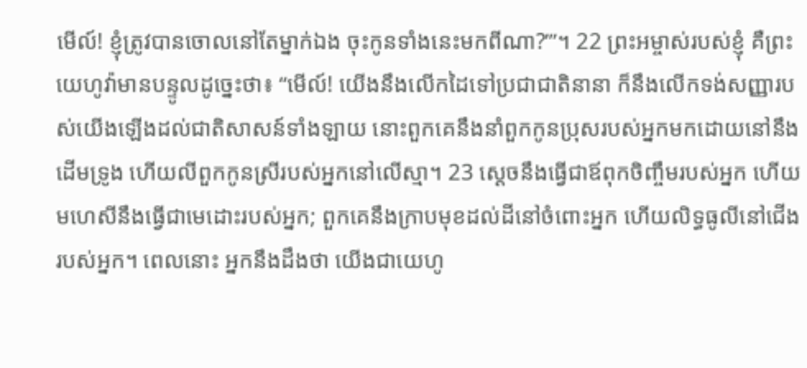មើល៍! ខ្ញុំត្រូវបានចោលនៅតែម្នាក់ឯង ចុះកូនទាំងនេះមកពីណា?’”។ 22 ព្រះអម្ចាស់របស់ខ្ញុំ គឺព្រះយេហូវ៉ាមានបន្ទូលដូច្នេះថា៖ “មើល៍! យើងនឹងលើកដៃទៅប្រជាជាតិនានា ក៏នឹងលើកទង់សញ្ញារបស់យើងឡើងដល់ជាតិសាសន៍ទាំងឡាយ នោះពួកគេនឹងនាំពួកកូនប្រុសរបស់អ្នកមកដោយនៅនឹងដើមទ្រូង ហើយលីពួកកូនស្រីរបស់អ្នកនៅលើស្មា។ 23 ស្ដេចនឹងធ្វើជាឪពុកចិញ្ចឹមរបស់អ្នក ហើយមហេសីនឹងធ្វើជាមេដោះរបស់អ្នក; ពួកគេនឹងក្រាបមុខដល់ដីនៅចំពោះអ្នក ហើយលិទ្ធធូលីនៅជើងរបស់អ្នក។ ពេលនោះ អ្នកនឹងដឹងថា យើងជាយេហូ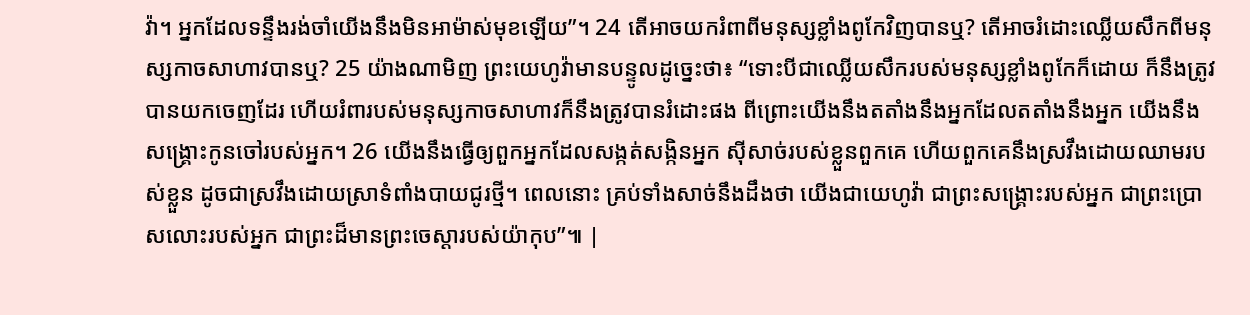វ៉ា។ អ្នកដែលទន្ទឹងរង់ចាំយើងនឹងមិនអាម៉ាស់មុខឡើយ”។ 24 តើអាចយករំពាពីមនុស្សខ្លាំងពូកែវិញបានឬ? តើអាចរំដោះឈ្លើយសឹកពីមនុស្សកាចសាហាវបានឬ? 25 យ៉ាងណាមិញ ព្រះយេហូវ៉ាមានបន្ទូលដូច្នេះថា៖ “ទោះបីជាឈ្លើយសឹករបស់មនុស្សខ្លាំងពូកែក៏ដោយ ក៏នឹងត្រូវបានយកចេញដែរ ហើយរំពារបស់មនុស្សកាចសាហាវក៏នឹងត្រូវបានរំដោះផង ពីព្រោះយើងនឹងតតាំងនឹងអ្នកដែលតតាំងនឹងអ្នក យើងនឹងសង្គ្រោះកូនចៅរបស់អ្នក។ 26 យើងនឹងធ្វើឲ្យពួកអ្នកដែលសង្កត់សង្កិនអ្នក ស៊ីសាច់របស់ខ្លួនពួកគេ ហើយពួកគេនឹងស្រវឹងដោយឈាមរបស់ខ្លួន ដូចជាស្រវឹងដោយស្រាទំពាំងបាយជូរថ្មី។ ពេលនោះ គ្រប់ទាំងសាច់នឹងដឹងថា យើងជាយេហូវ៉ា ជាព្រះសង្គ្រោះរបស់អ្នក ជាព្រះប្រោសលោះរបស់អ្នក ជាព្រះដ៏មានព្រះចេស្ដារបស់យ៉ាកុប”៕ |